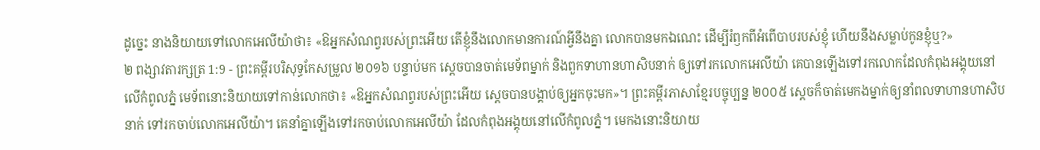ដូច្នេះ នាងនិយាយទៅលោកអេលីយ៉ាថា៖ «ឱអ្នកសំណព្វរបស់ព្រះអើយ តើខ្ញុំនឹងលោកមានការណ៍អ្វីនឹងគ្នា លោកបានមកឯណេះ ដើម្បីរំឭកពីអំពើបាបរបស់ខ្ញុំ ហើយនឹងសម្លាប់កូនខ្ញុំឬ?»
២ ពង្សាវតារក្សត្រ 1:9 - ព្រះគម្ពីរបរិសុទ្ធកែសម្រួល ២០១៦ បន្ទាប់មក ស្ដេចបានចាត់មេទ័ពម្នាក់ និងពួកទាហានហាសិបនាក់ ឲ្យទៅរកលោកអេលីយ៉ា គេបានឡើងទៅរកលោកដែលកំពុងអង្គុយនៅលើកំពូលភ្នំ មេទ័ពនោះនិយាយទៅកាន់លោកថា៖ «ឱអ្នកសំណព្វរបស់ព្រះអើយ ស្តេចបានបង្គាប់ឲ្យអ្នកចុះមក»។ ព្រះគម្ពីរភាសាខ្មែរបច្ចុប្បន្ន ២០០៥ ស្ដេចក៏ចាត់មេកងម្នាក់ឲ្យនាំពលទាហានហាសិបនាក់ ទៅរកចាប់លោកអេលីយ៉ា។ គេនាំគ្នាឡើងទៅរកចាប់លោកអេលីយ៉ា ដែលកំពុងអង្គុយនៅលើកំពូលភ្នំ។ មេកងនោះនិយាយ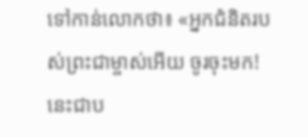ទៅកាន់លោកថា៖ «អ្នកជំនិតរបស់ព្រះជាម្ចាស់អើយ ចូរចុះមក! នេះជាប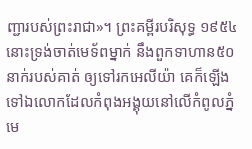ញ្ជារបស់ព្រះរាជា»។ ព្រះគម្ពីរបរិសុទ្ធ ១៩៥៤ នោះទ្រង់ចាត់មេទ័ពម្នាក់ នឹងពួកទាហាន៥០នាក់របស់គាត់ ឲ្យទៅរកអេលីយ៉ា គេក៏ឡើងទៅឯលោកដែលកំពុងអង្គុយនៅលើកំពូលភ្នំ មេ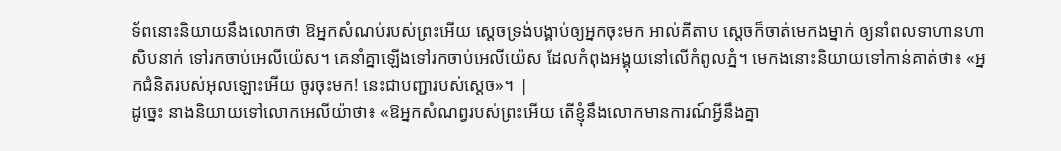ទ័ពនោះនិយាយនឹងលោកថា ឱអ្នកសំណប់របស់ព្រះអើយ ស្តេចទ្រង់បង្គាប់ឲ្យអ្នកចុះមក អាល់គីតាប ស្តេចក៏ចាត់មេកងម្នាក់ ឲ្យនាំពលទាហានហាសិបនាក់ ទៅរកចាប់អេលីយ៉េស។ គេនាំគ្នាឡើងទៅរកចាប់អេលីយ៉េស ដែលកំពុងអង្គុយនៅលើកំពូលភ្នំ។ មេកងនោះនិយាយទៅកាន់គាត់ថា៖ «អ្នកជំនិតរបស់អុលឡោះអើយ ចូរចុះមក! នេះជាបញ្ជារបស់ស្តេច»។ |
ដូច្នេះ នាងនិយាយទៅលោកអេលីយ៉ាថា៖ «ឱអ្នកសំណព្វរបស់ព្រះអើយ តើខ្ញុំនឹងលោកមានការណ៍អ្វីនឹងគ្នា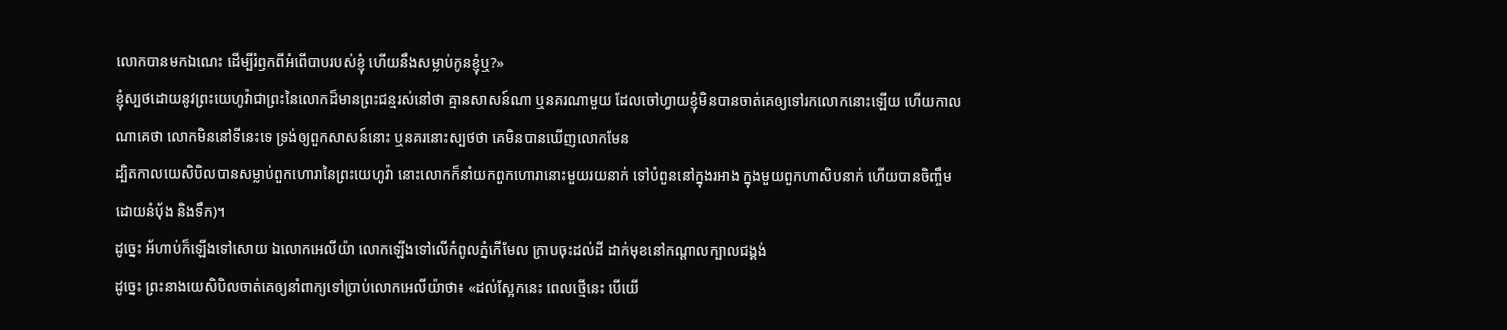លោកបានមកឯណេះ ដើម្បីរំឭកពីអំពើបាបរបស់ខ្ញុំ ហើយនឹងសម្លាប់កូនខ្ញុំឬ?»
ខ្ញុំស្បថដោយនូវព្រះយេហូវ៉ាជាព្រះនៃលោកដ៏មានព្រះជន្មរស់នៅថា គ្មានសាសន៍ណា ឬនគរណាមួយ ដែលចៅហ្វាយខ្ញុំមិនបានចាត់គេឲ្យទៅរកលោកនោះឡើយ ហើយកាលណាគេថា លោកមិននៅទីនេះទេ ទ្រង់ឲ្យពួកសាសន៍នោះ ឬនគរនោះស្បថថា គេមិនបានឃើញលោកមែន
ដ្បិតកាលយេសិបិលបានសម្លាប់ពួកហោរានៃព្រះយេហូវ៉ា នោះលោកក៏នាំយកពួកហោរានោះមួយរយនាក់ ទៅបំពួននៅក្នុងរអាង ក្នុងមួយពួកហាសិបនាក់ ហើយបានចិញ្ចឹម ដោយនំបុ័ង និងទឹក)។
ដូច្នេះ អ័ហាប់ក៏ឡើងទៅសោយ ឯលោកអេលីយ៉ា លោកឡើងទៅលើកំពូលភ្នំកើមែល ក្រាបចុះដល់ដី ដាក់មុខនៅកណ្ដាលក្បាលជង្គង់
ដូច្នេះ ព្រះនាងយេសិបិលចាត់គេឲ្យនាំពាក្យទៅប្រាប់លោកអេលីយ៉ាថា៖ «ដល់ស្អែកនេះ ពេលថ្មើនេះ បើយើ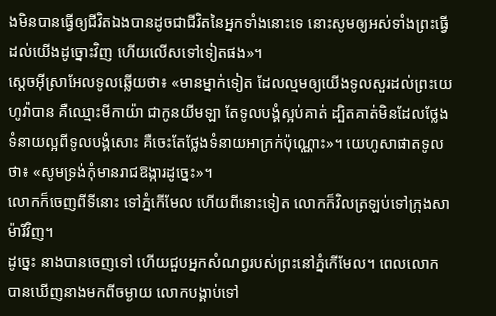ងមិនបានធ្វើឲ្យជីវិតឯងបានដូចជាជីវិតនៃអ្នកទាំងនោះទេ នោះសូមឲ្យអស់ទាំងព្រះធ្វើដល់យើងដូច្នោះវិញ ហើយលើសទៅទៀតផង»។
ស្តេចអ៊ីស្រាអែលទូលឆ្លើយថា៖ «មានម្នាក់ទៀត ដែលល្មមឲ្យយើងទូលសួរដល់ព្រះយេហូវ៉ាបាន គឺឈ្មោះមីកាយ៉ា ជាកូនយីមឡា តែទូលបង្គំស្អប់គាត់ ដ្បិតគាត់មិនដែលថ្លែងទំនាយល្អពីទូលបង្គំសោះ គឺចេះតែថ្លែងទំនាយអាក្រក់ប៉ុណ្ណោះ»។ យេហូសាផាតទូលថា៖ «សូមទ្រង់កុំមានរាជឱង្ការដូច្នេះ»។
លោកក៏ចេញពីទីនោះ ទៅភ្នំកើមែល ហើយពីនោះទៀត លោកក៏វិលត្រឡប់ទៅក្រុងសាម៉ារីវិញ។
ដូច្នេះ នាងបានចេញទៅ ហើយជួបអ្នកសំណព្វរបស់ព្រះនៅភ្នំកើមែល។ ពេលលោកបានឃើញនាងមកពីចម្ងាយ លោកបង្គាប់ទៅ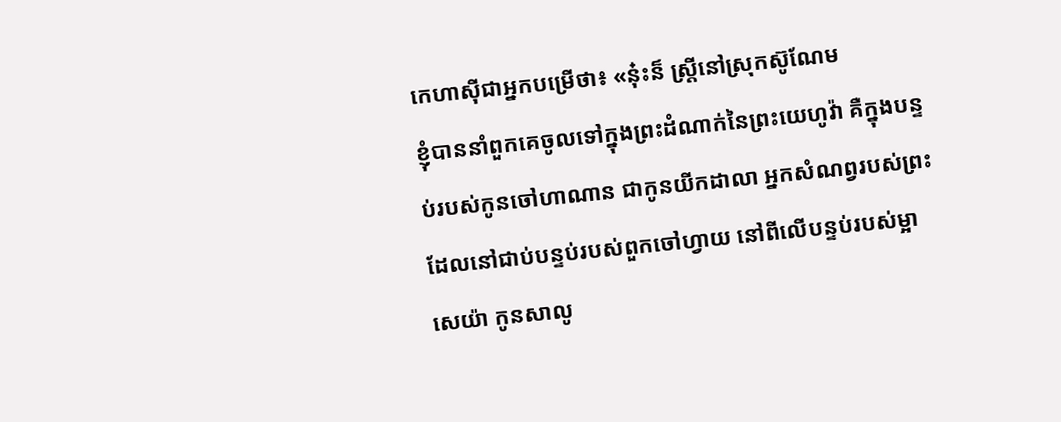កេហាស៊ីជាអ្នកបម្រើថា៖ «នុ៎ះន៏ ស្ត្រីនៅស្រុកស៊ូណែម
ខ្ញុំបាននាំពួកគេចូលទៅក្នុងព្រះដំណាក់នៃព្រះយេហូវ៉ា គឺក្នុងបន្ទប់របស់កូនចៅហាណាន ជាកូនយីកដាលា អ្នកសំណព្វរបស់ព្រះ ដែលនៅជាប់បន្ទប់របស់ពួកចៅហ្វាយ នៅពីលើបន្ទប់របស់ម្អាសេយ៉ា កូនសាលូ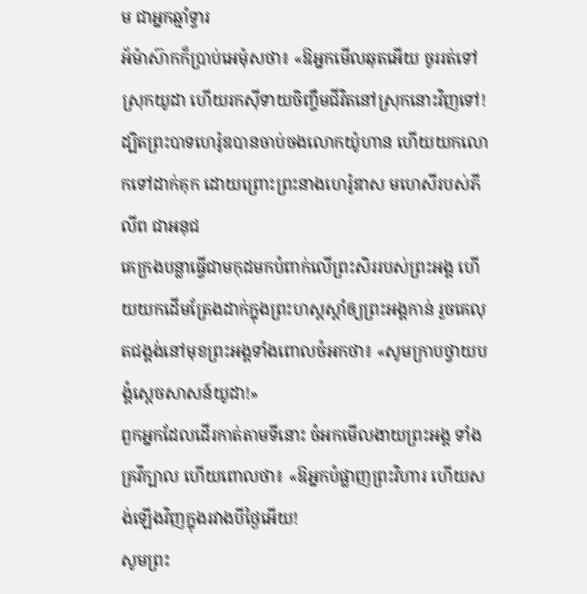ម ជាអ្នកឆ្មាំទ្វារ
អ័ម៉ាស៊ាកក៏ប្រាប់អេម៉ុសថា៖ «ឱអ្នកមើលឆុតអើយ ចូររត់ទៅស្រុកយូដា ហើយរកស៊ីទាយចិញ្ចឹមជីវិតនៅស្រុកនោះវិញទៅ!
ដ្បិតព្រះបាទហេរ៉ូឌបានចាប់ចងលោកយ៉ូហាន ហើយយកលោកទៅដាក់គុក ដោយព្រោះព្រះនាងហេរ៉ូឌាស មហេសីរបស់ភីលីព ជាអនុជ
គេក្រងបន្លាធ្វើជាមកុដមកបំពាក់លើព្រះសិររបស់ព្រះអង្គ ហើយយកដើមត្រែងដាក់ក្នុងព្រះហស្តស្តាំឲ្យព្រះអង្គកាន់ រួចគេលុតជង្គង់នៅមុខព្រះអង្គទាំងពោលចំអកថា៖ «សូមក្រាបថ្វាយបង្គំស្តេចសាសន៍យូដា!»
ពួកអ្នកដែលដើរកាត់តាមទីនោះ ចំអកមើលងាយព្រះអង្គ ទាំងគ្រវីក្បាល ហើយពោលថា៖ «ឱអ្នកបំផ្លាញព្រះវិហារ ហើយសង់ឡើងវិញក្នុងរវាងបីថ្ងៃអើយ!
សូមព្រះ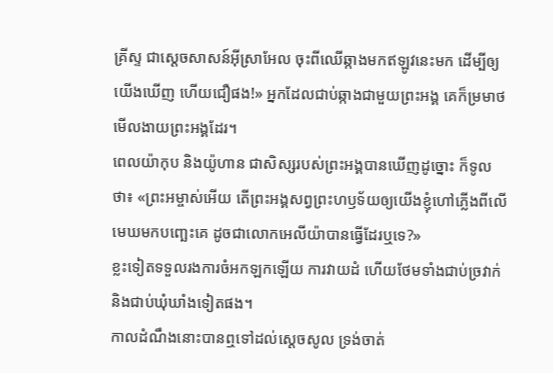គ្រីស្ទ ជាស្តេចសាសន៍អ៊ីស្រាអែល ចុះពីឈើឆ្កាងមកឥឡូវនេះមក ដើម្បីឲ្យយើងឃើញ ហើយជឿផង!» អ្នកដែលជាប់ឆ្កាងជាមួយព្រះអង្គ គេក៏ម្រមាថមើលងាយព្រះអង្គដែរ។
ពេលយ៉ាកុប និងយ៉ូហាន ជាសិស្សរបស់ព្រះអង្គបានឃើញដូច្នោះ ក៏ទូលថា៖ «ព្រះអម្ចាស់អើយ តើព្រះអង្គសព្វព្រះហឫទ័យឲ្យយើងខ្ញុំហៅភ្លើងពីលើមេឃមកបញ្ឆេះគេ ដូចជាលោកអេលីយ៉ាបានធ្វើដែរឬទេ?»
ខ្លះទៀតទទួលរងការចំអកឡកឡើយ ការវាយដំ ហើយថែមទាំងជាប់ច្រវាក់ និងជាប់ឃុំឃាំងទៀតផង។
កាលដំណឹងនោះបានឮទៅដល់ស្ដេចសូល ទ្រង់ចាត់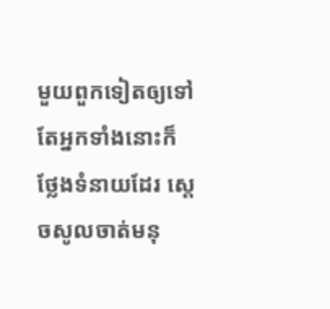មួយពួកទៀតឲ្យទៅ តែអ្នកទាំងនោះក៏ថ្លែងទំនាយដែរ ស្ដេចសូលចាត់មនុ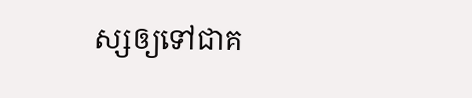ស្សឲ្យទៅជាគ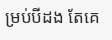ម្រប់បីដង តែគេ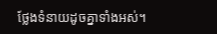ថ្លែងទំនាយដូចគ្នាទាំងអស់។